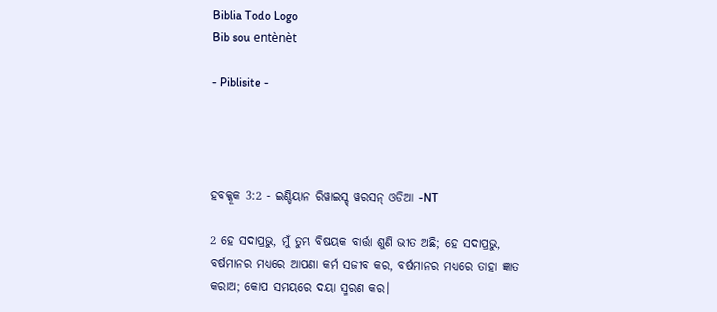Biblia Todo Logo
Bib sou entènèt

- Piblisite -




ହବକ୍କୂକ 3:2 - ଇଣ୍ଡିୟାନ ରିୱାଇସ୍ଡ୍ ୱରସନ୍ ଓଡିଆ -NT

2 ହେ ସଦାପ୍ରଭୁ, ମୁଁ ତୁମ୍ଭ ବିଷୟକ ବାର୍ତ୍ତା ଶୁଣି ଭୀତ ଅଛି; ହେ ସଦାପ୍ରଭୁ, ବର୍ଷମାନର ମଧ୍ୟରେ ଆପଣା କର୍ମ ସଜୀବ କର, ବର୍ଷମାନର ମଧ୍ୟରେ ତାହା ଜ୍ଞାତ କରାଅ; କୋପ ସମୟରେ ଦୟା ସ୍ମରଣ କର।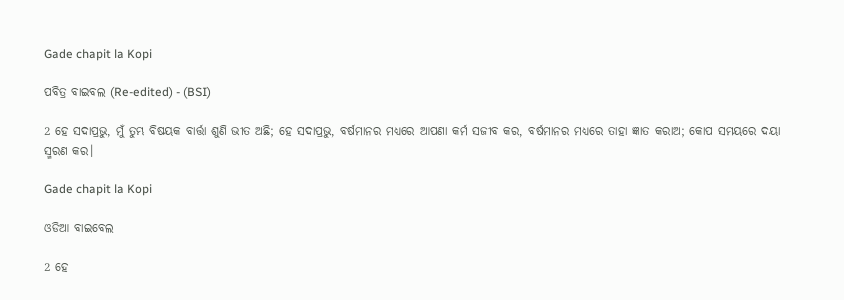Gade chapit la Kopi

ପବିତ୍ର ବାଇବଲ (Re-edited) - (BSI)

2 ହେ ସଦାପ୍ରଭୁ, ମୁଁ ତୁମ୍ଭ ବିଷୟକ ବାର୍ତ୍ତା ଶୁଣି ଭୀତ ଅଛି; ହେ ସଦାପ୍ରଭୁ, ବର୍ଷମାନର ମଧ୍ୟରେ ଆପଣା କର୍ମ ସଜୀବ କର, ବର୍ଷମାନର ମଧ୍ୟରେ ତାହା ଜ୍ଞାତ କରାଅ; କୋପ ସମୟରେ ଦୟା ସ୍ମରଣ କର।

Gade chapit la Kopi

ଓଡିଆ ବାଇବେଲ

2 ହେ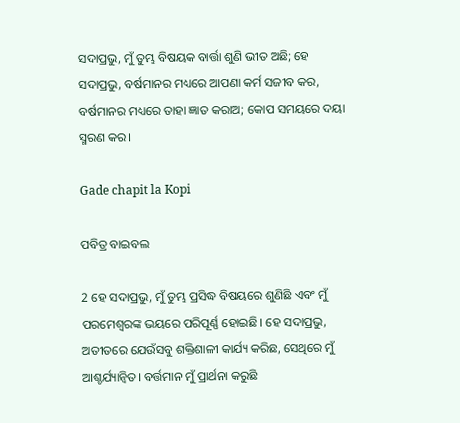ସଦାପ୍ରଭୁ, ମୁଁ ତୁମ୍ଭ ବିଷୟକ ବାର୍ତ୍ତା ଶୁଣି ଭୀତ ଅଛି; ହେ ସଦାପ୍ରଭୁ, ବର୍ଷମାନର ମଧ୍ୟରେ ଆପଣା କର୍ମ ସଜୀବ କର, ବର୍ଷମାନର ମଧ୍ୟରେ ତାହା ଜ୍ଞାତ କରାଅ; କୋପ ସମୟରେ ଦୟା ସ୍ମରଣ କର।

Gade chapit la Kopi

ପବିତ୍ର ବାଇବଲ

2 ହେ ସଦାପ୍ରଭୁ, ମୁଁ ତୁମ୍ଭ ପ୍ରସିଦ୍ଧ ବିଷୟରେ ଶୁଣିଛି ଏବଂ ମୁଁ ପରମେଶ୍ୱରଙ୍କ ଭୟରେ ପରିପୂର୍ଣ୍ଣ ହୋଇଛି। ହେ ସଦାପ୍ରଭୁ, ଅତୀତରେ ଯେଉଁସବୁ ଶକ୍ତିଶାଳୀ କାର୍ଯ୍ୟ କରିଛ, ସେଥିରେ ମୁଁ ଆଶ୍ଚର୍ଯ୍ୟାନ୍ୱିତ। ବର୍ତ୍ତମାନ ମୁଁ ପ୍ରାର୍ଥନା କରୁଛି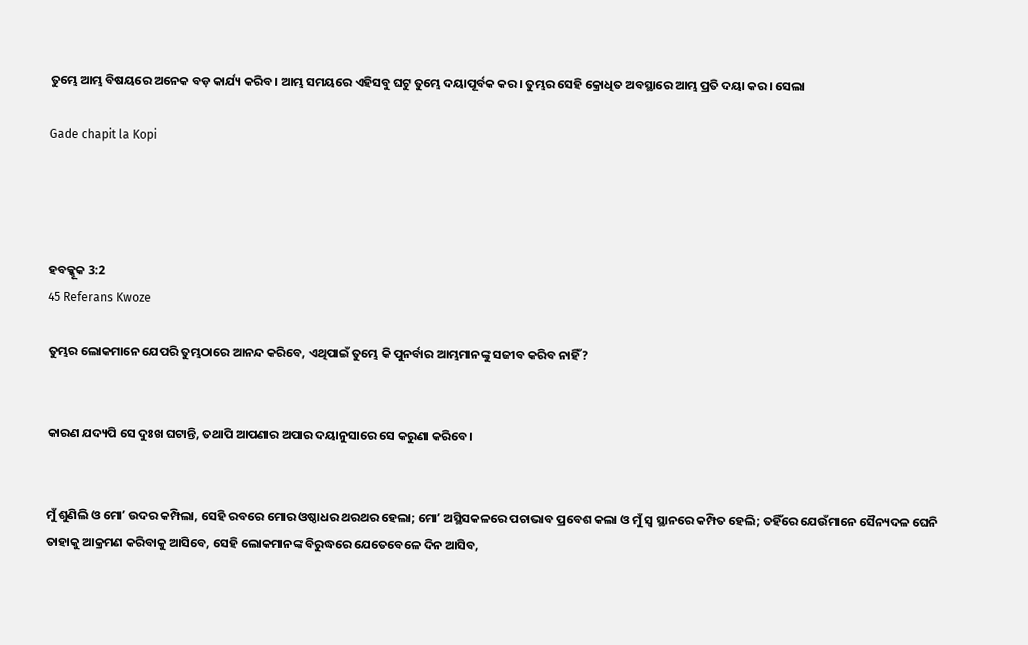ତୁମ୍ଭେ ଆମ୍ଭ ବିଷୟରେ ଅନେକ ବଡ଼ କାର୍ଯ୍ୟ କରିବ। ଆମ୍ଭ ସମୟରେ ଏହିସବୁ ଘଟୁ ତୁମ୍ଭେ ଦୟାପୂର୍ବକ କର। ତୁମ୍ଭର ସେହି କ୍ରୋଧିତ ଅବସ୍ଥାରେ ଆମ୍ଭ ପ୍ରତି ଦୟା କର। ସେଲା

Gade chapit la Kopi




ହବକ୍କୂକ 3:2
45 Referans Kwoze

ତୁମ୍ଭର ଲୋକମାନେ ଯେପରି ତୁମ୍ଭଠାରେ ଆନନ୍ଦ କରିବେ, ଏଥିପାଇଁ ତୁମ୍ଭେ କି ପୁନର୍ବାର ଆମ୍ଭମାନଙ୍କୁ ସଜୀବ କରିବ ନାହିଁ?


କାରଣ ଯଦ୍ୟପି ସେ ଦୁଃଖ ଘଟାନ୍ତି, ତଥାପି ଆପଣାର ଅପାର ଦୟାନୁସାରେ ସେ କରୁଣା କରିବେ।


ମୁଁ ଶୁଣିଲି ଓ ମୋʼ ଉଦର କମ୍ପିଲା, ସେହି ରବରେ ମୋର ଓଷ୍ଠାଧର ଥରଥର ହେଲା; ମୋʼ ଅସ୍ଥିସକଳରେ ପଚାଭାବ ପ୍ରବେଶ କଲା ଓ ମୁଁ ସ୍ୱ ସ୍ଥାନରେ କମ୍ପିତ ହେଲି; ତହିଁରେ ଯେଉଁମାନେ ସୈନ୍ୟଦଳ ଘେନି ତାହାକୁ ଆକ୍ରମଣ କରିବାକୁ ଆସିବେ, ସେହି ଲୋକମାନଙ୍କ ବିରୁଦ୍ଧରେ ଯେତେବେଳେ ଦିନ ଆସିବ,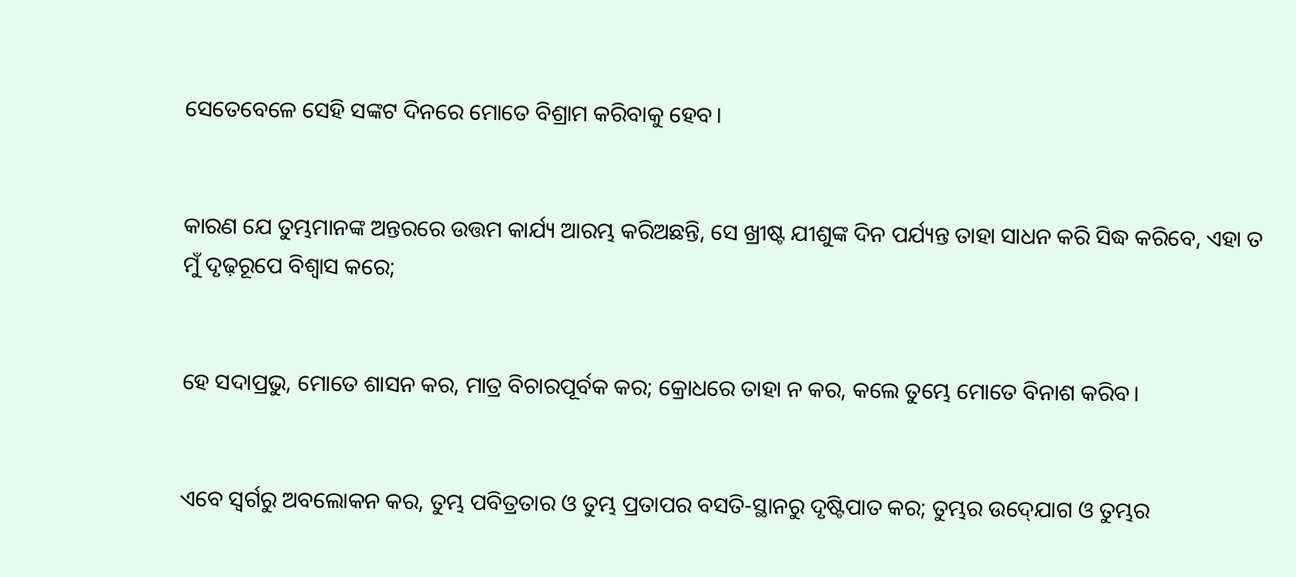ସେତେବେଳେ ସେହି ସଙ୍କଟ ଦିନରେ ମୋତେ ବିଶ୍ରାମ କରିବାକୁ ହେବ।


କାରଣ ଯେ ତୁମ୍ଭମାନଙ୍କ ଅନ୍ତରରେ ଉତ୍ତମ କାର୍ଯ୍ୟ ଆରମ୍ଭ କରିଅଛନ୍ତି, ସେ ଖ୍ରୀଷ୍ଟ ଯୀଶୁଙ୍କ ଦିନ ପର୍ଯ୍ୟନ୍ତ ତାହା ସାଧନ କରି ସିଦ୍ଧ କରିବେ, ଏହା ତ ମୁଁ ଦୃଢ଼ରୂପେ ବିଶ୍ୱାସ କରେ;


ହେ ସଦାପ୍ରଭୁ, ମୋତେ ଶାସନ କର, ମାତ୍ର ବିଚାରପୂର୍ବକ କର; କ୍ରୋଧରେ ତାହା ନ କର, କଲେ ତୁମ୍ଭେ ମୋତେ ବିନାଶ କରିବ।


ଏବେ ସ୍ୱର୍ଗରୁ ଅବଲୋକନ କର, ତୁମ୍ଭ ପବିତ୍ରତାର ଓ ତୁମ୍ଭ ପ୍ରତାପର ବସତି-ସ୍ଥାନରୁ ଦୃଷ୍ଟିପାତ କର; ତୁମ୍ଭର ଉଦ୍‍ଯୋଗ ଓ ତୁମ୍ଭର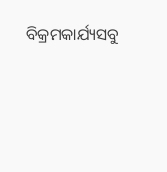ବିକ୍ରମକାର୍ଯ୍ୟସବୁ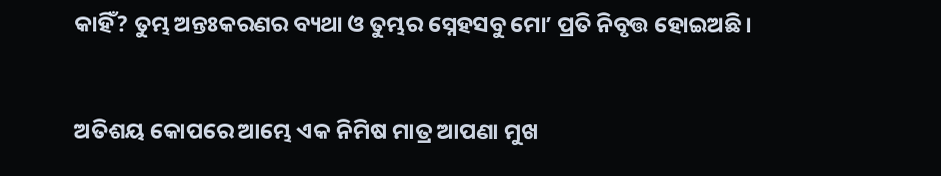କାହିଁ? ତୁମ୍ଭ ଅନ୍ତଃକରଣର ବ୍ୟଥା ଓ ତୁମ୍ଭର ସ୍ନେହସବୁ ମୋʼ ପ୍ରତି ନିବୃତ୍ତ ହୋଇଅଛି।


ଅତିଶୟ କୋପରେ ଆମ୍ଭେ ଏକ ନିମିଷ ମାତ୍ର ଆପଣା ମୁଖ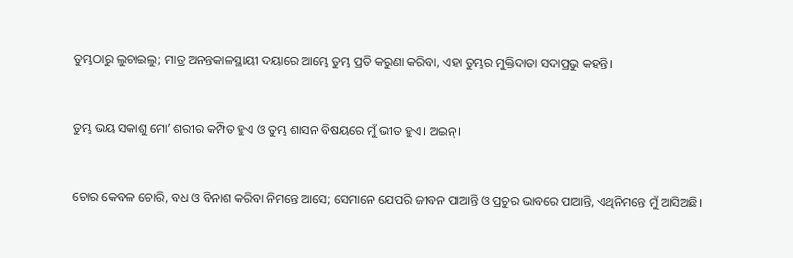ତୁମ୍ଭଠାରୁ ଲୁଚାଇଲୁ; ମାତ୍ର ଅନନ୍ତକାଳସ୍ଥାୟୀ ଦୟାରେ ଆମ୍ଭେ ତୁମ୍ଭ ପ୍ରତି କରୁଣା କରିବା, ଏହା ତୁମ୍ଭର ମୁକ୍ତିଦାତା ସଦାପ୍ରଭୁ କହନ୍ତି।


ତୁମ୍ଭ ଭୟ ସକାଶୁ ମୋʼ ଶରୀର କମ୍ପିତ ହୁଏ ଓ ତୁମ୍ଭ ଶାସନ ବିଷୟରେ ମୁଁ ଭୀତ ହୁଏ। ଅଇନ୍‍।


ଚୋର କେବଳ ଚୋରି, ବଧ ଓ ବିନାଶ କରିବା ନିମନ୍ତେ ଆସେ; ସେମାନେ ଯେପରି ଜୀବନ ପାଆନ୍ତି ଓ ପ୍ରଚୁର ଭାବରେ ପାଆନ୍ତି, ଏଥିନିମନ୍ତେ ମୁଁ ଆସିଅଛି।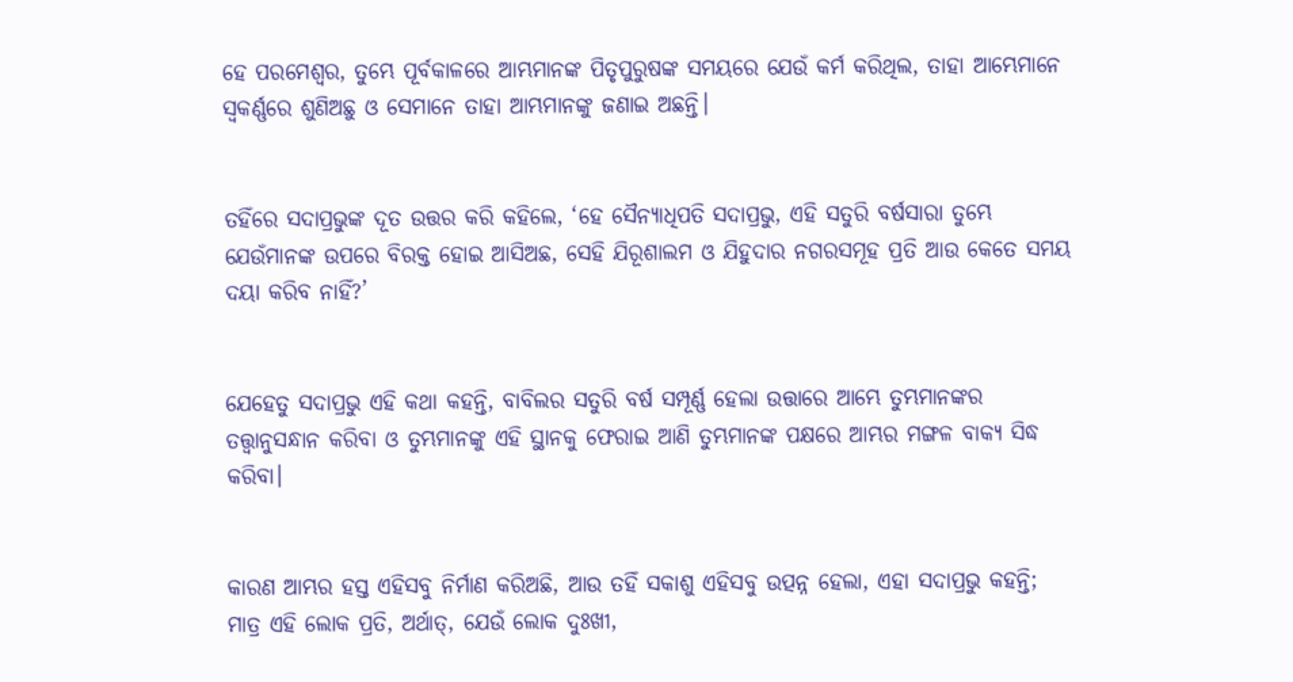ହେ ପରମେଶ୍ୱର, ତୁମ୍ଭେ ପୂର୍ବକାଳରେ ଆମ୍ଭମାନଙ୍କ ପିତୃପୁରୁଷଙ୍କ ସମୟରେ ଯେଉଁ କର୍ମ କରିଥିଲ, ତାହା ଆମ୍ଭେମାନେ ସ୍ୱକର୍ଣ୍ଣରେ ଶୁଣିଅଛୁ ଓ ସେମାନେ ତାହା ଆମ୍ଭମାନଙ୍କୁ ଜଣାଇ ଅଛନ୍ତି।


ତହିଁରେ ସଦାପ୍ରଭୁଙ୍କ ଦୂତ ଉତ୍ତର କରି କହିଲେ, ‘ହେ ସୈନ୍ୟାଧିପତି ସଦାପ୍ରଭୁ, ଏହି ସତୁରି ବର୍ଷସାରା ତୁମ୍ଭେ ଯେଉଁମାନଙ୍କ ଉପରେ ବିରକ୍ତ ହୋଇ ଆସିଅଛ, ସେହି ଯିରୂଶାଲମ ଓ ଯିହୁଦାର ନଗରସମୂହ ପ୍ରତି ଆଉ କେତେ ସମୟ ଦୟା କରିବ ନାହିଁ?’


ଯେହେତୁ ସଦାପ୍ରଭୁ ଏହି କଥା କହନ୍ତି, ବାବିଲର ସତୁରି ବର୍ଷ ସମ୍ପୂର୍ଣ୍ଣ ହେଲା ଉତ୍ତାରେ ଆମ୍ଭେ ତୁମ୍ଭମାନଙ୍କର ତତ୍ତ୍ୱାନୁସନ୍ଧାନ କରିବା ଓ ତୁମ୍ଭମାନଙ୍କୁ ଏହି ସ୍ଥାନକୁ ଫେରାଇ ଆଣି ତୁମ୍ଭମାନଙ୍କ ପକ୍ଷରେ ଆମ୍ଭର ମଙ୍ଗଳ ବାକ୍ୟ ସିଦ୍ଧ କରିବା।


କାରଣ ଆମ୍ଭର ହସ୍ତ ଏହିସବୁ ନିର୍ମାଣ କରିଅଛି, ଆଉ ତହିଁ ସକାଶୁ ଏହିସବୁ ଉତ୍ପନ୍ନ ହେଲା, ଏହା ସଦାପ୍ରଭୁ କହନ୍ତି; ମାତ୍ର ଏହି ଲୋକ ପ୍ରତି, ଅର୍ଥାତ୍‍, ଯେଉଁ ଲୋକ ଦୁଃଖୀ,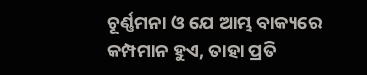ଚୂର୍ଣ୍ଣମନା ଓ ଯେ ଆମ୍ଭ ବାକ୍ୟରେ କମ୍ପମାନ ହୁଏ, ତାହା ପ୍ରତି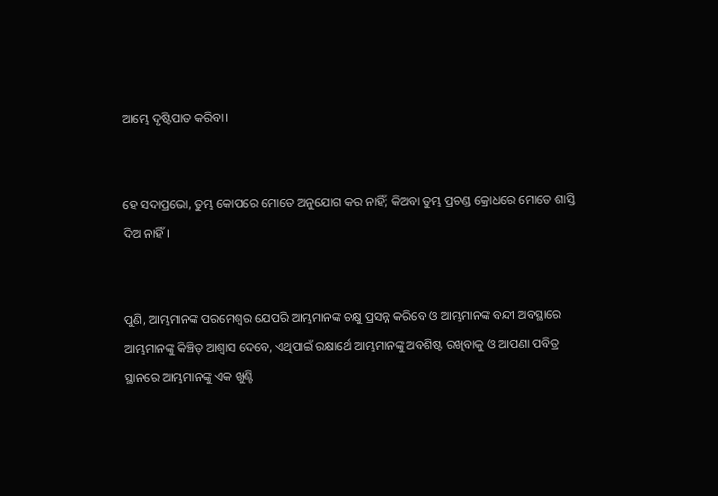ଆମ୍ଭେ ଦୃଷ୍ଟିପାତ କରିବା।


ହେ ସଦାପ୍ରଭୋ, ତୁମ୍ଭ କୋପରେ ମୋତେ ଅନୁଯୋଗ କର ନାହିଁ; କିଅବା ତୁମ୍ଭ ପ୍ରଚଣ୍ଡ କ୍ରୋଧରେ ମୋତେ ଶାସ୍ତି ଦିଅ ନାହିଁ।


ପୁଣି, ଆମ୍ଭମାନଙ୍କ ପରମେଶ୍ୱର ଯେପରି ଆମ୍ଭମାନଙ୍କ ଚକ୍ଷୁ ପ୍ରସନ୍ନ କରିବେ ଓ ଆମ୍ଭମାନଙ୍କ ବନ୍ଦୀ ଅବସ୍ଥାରେ ଆମ୍ଭମାନଙ୍କୁ କିଞ୍ଚିତ୍‍ ଆଶ୍ୱାସ ଦେବେ, ଏଥିପାଇଁ ରକ୍ଷାର୍ଥେ ଆମ୍ଭମାନଙ୍କୁ ଅବଶିଷ୍ଟ ରଖିବାକୁ ଓ ଆପଣା ପବିତ୍ର ସ୍ଥାନରେ ଆମ୍ଭମାନଙ୍କୁ ଏକ ଖୁଣ୍ଟି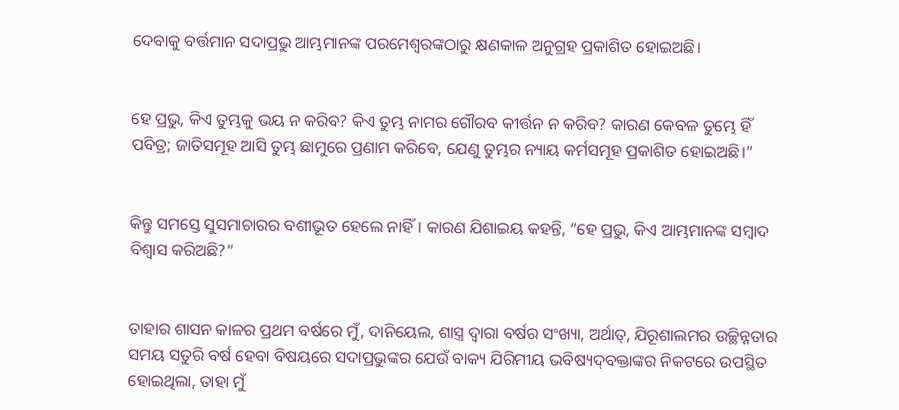ଦେବାକୁ ବର୍ତ୍ତମାନ ସଦାପ୍ରଭୁ ଆମ୍ଭମାନଙ୍କ ପରମେଶ୍ୱରଙ୍କଠାରୁ କ୍ଷଣକାଳ ଅନୁଗ୍ରହ ପ୍ରକାଶିତ ହୋଇଅଛି।


ହେ ପ୍ରଭୁ, କିଏ ତୁମ୍ଭକୁ ଭୟ ନ କରିବ? କିଏ ତୁମ୍ଭ ନାମର ଗୌରବ କୀର୍ତ୍ତନ ନ କରିବ? କାରଣ କେବଳ ତୁମ୍ଭେ ହିଁ ପବିତ୍ର; ଜାତିସମୂହ ଆସି ତୁମ୍ଭ ଛାମୁରେ ପ୍ରଣାମ କରିବେ, ଯେଣୁ ତୁମ୍ଭର ନ୍ୟାୟ କର୍ମସମୂହ ପ୍ରକାଶିତ ହୋଇଅଛି।”


କିନ୍ତୁ ସମସ୍ତେ ସୁସମାଚାରର ବଶୀଭୂତ ହେଲେ ନାହିଁ। କାରଣ ଯିଶାଇୟ କହନ୍ତି, “ହେ ପ୍ରଭୁ, କିଏ ଆମ୍ଭମାନଙ୍କ ସମ୍ବାଦ ବିଶ୍ୱାସ କରିଅଛି?”


ତାହାର ଶାସନ କାଳର ପ୍ରଥମ ବର୍ଷରେ ମୁଁ, ଦାନିୟେଲ, ଶାସ୍ତ୍ର ଦ୍ୱାରା ବର୍ଷର ସଂଖ୍ୟା, ଅର୍ଥାତ୍‍, ଯିରୂଶାଲମର ଉଚ୍ଛିନ୍ନତାର ସମୟ ସତୁରି ବର୍ଷ ହେବା ବିଷୟରେ ସଦାପ୍ରଭୁଙ୍କର ଯେଉଁ ବାକ୍ୟ ଯିରିମୀୟ ଭବିଷ୍ୟଦ୍‍ବକ୍ତାଙ୍କର ନିକଟରେ ଉପସ୍ଥିତ ହୋଇଥିଲା, ତାହା ମୁଁ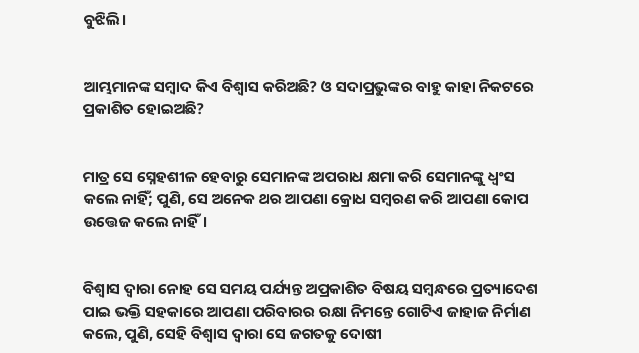ବୁଝିଲି।


ଆମ୍ଭମାନଙ୍କ ସମ୍ବାଦ କିଏ ବିଶ୍ୱାସ କରିଅଛି? ଓ ସଦାପ୍ରଭୁଙ୍କର ବାହୁ କାହା ନିକଟରେ ପ୍ରକାଶିତ ହୋଇଅଛି?


ମାତ୍ର ସେ ସ୍ନେହଶୀଳ ହେବାରୁ ସେମାନଙ୍କ ଅପରାଧ କ୍ଷମା କରି ସେମାନଙ୍କୁ ଧ୍ୱଂସ କଲେ ନାହିଁ; ପୁଣି, ସେ ଅନେକ ଥର ଆପଣା କ୍ରୋଧ ସମ୍ବରଣ କରି ଆପଣା କୋପ ଉତ୍ତେଜ କଲେ ନାହିଁ।


ବିଶ୍ୱାସ ଦ୍ୱାରା ନୋହ ସେ ସମୟ ପର୍ଯ୍ୟନ୍ତ ଅପ୍ରକାଶିତ ବିଷୟ ସମ୍ବନ୍ଧରେ ପ୍ରତ୍ୟାଦେଶ ପାଇ ଭକ୍ତି ସହକାରେ ଆପଣା ପରିବାରର ରକ୍ଷା ନିମନ୍ତେ ଗୋଟିଏ ଜାହାଜ ନିର୍ମାଣ କଲେ, ପୁଣି, ସେହି ବିଶ୍ୱାସ ଦ୍ୱାରା ସେ ଜଗତକୁ ଦୋଷୀ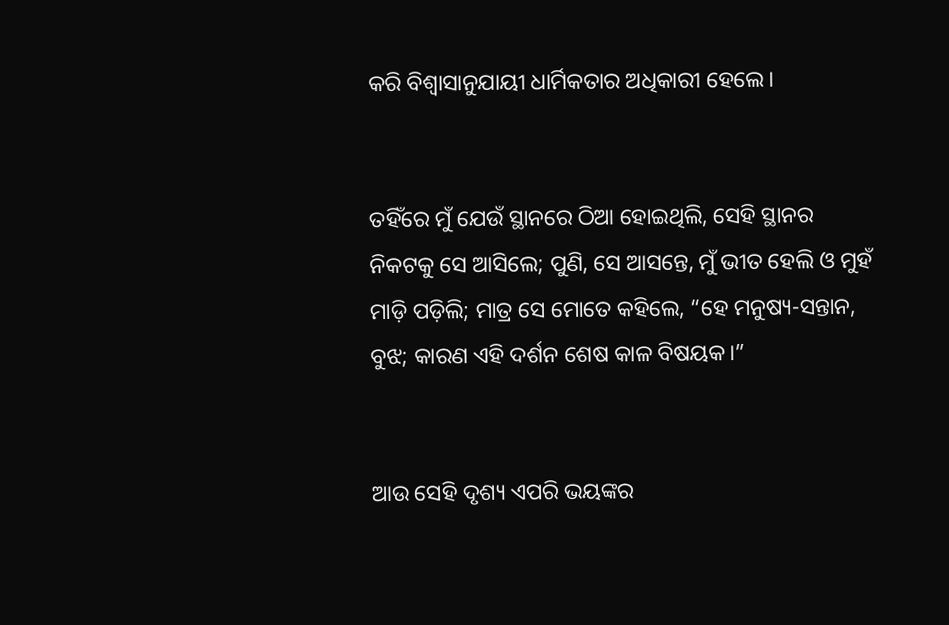କରି ବିଶ୍ୱାସାନୁଯାୟୀ ଧାର୍ମିକତାର ଅଧିକାରୀ ହେଲେ।


ତହିଁରେ ମୁଁ ଯେଉଁ ସ୍ଥାନରେ ଠିଆ ହୋଇଥିଲି, ସେହି ସ୍ଥାନର ନିକଟକୁ ସେ ଆସିଲେ; ପୁଣି, ସେ ଆସନ୍ତେ, ମୁଁ ଭୀତ ହେଲି ଓ ମୁହଁ ମାଡ଼ି ପଡ଼ିଲି; ମାତ୍ର ସେ ମୋତେ କହିଲେ, “ହେ ମନୁଷ୍ୟ-ସନ୍ତାନ, ବୁଝ; କାରଣ ଏହି ଦର୍ଶନ ଶେଷ କାଳ ବିଷୟକ।”


ଆଉ ସେହି ଦୃଶ୍ୟ ଏପରି ଭୟଙ୍କର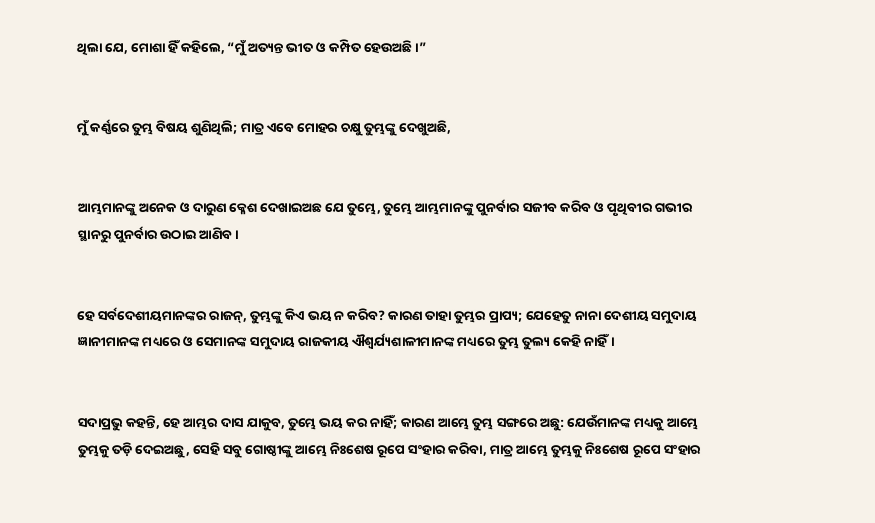ଥିଲା ଯେ, ମୋଶା ହିଁ କହିଲେ, “ମୁଁ ଅତ୍ୟନ୍ତ ଭୀତ ଓ କମ୍ପିତ ହେଉଅଛି।”


ମୁଁ କର୍ଣ୍ଣରେ ତୁମ୍ଭ ବିଷୟ ଶୁଣିଥିଲି; ମାତ୍ର ଏବେ ମୋହର ଚକ୍ଷୁ ତୁମ୍ଭଙ୍କୁ ଦେଖୁଅଛି,


ଆମ୍ଭମାନଙ୍କୁ ଅନେକ ଓ ଦାରୁଣ କ୍ଳେଶ ଦେଖାଇଅଛ ଯେ ତୁମ୍ଭେ, ତୁମ୍ଭେ ଆମ୍ଭମାନଙ୍କୁ ପୁନର୍ବାର ସଜୀବ କରିବ ଓ ପୃଥିବୀର ଗଭୀର ସ୍ଥାନରୁ ପୁନର୍ବାର ଉଠାଇ ଆଣିବ।


ହେ ସର୍ବଦେଶୀୟମାନଙ୍କର ରାଜନ୍‍, ତୁମ୍ଭଙ୍କୁ କିଏ ଭୟ ନ କରିବ? କାରଣ ତାହା ତୁମ୍ଭର ପ୍ରାପ୍ୟ; ଯେହେତୁ ନାନା ଦେଶୀୟ ସମୁଦାୟ ଜ୍ଞାନୀମାନଙ୍କ ମଧ୍ୟରେ ଓ ସେମାନଙ୍କ ସମୁଦାୟ ରାଜକୀୟ ଐଶ୍ୱର୍ଯ୍ୟଶାଳୀମାନଙ୍କ ମଧ୍ୟରେ ତୁମ୍ଭ ତୁଲ୍ୟ କେହି ନାହିଁ।


ସଦାପ୍ରଭୁ କହନ୍ତି, ହେ ଆମ୍ଭର ଦାସ ଯାକୁବ, ତୁମ୍ଭେ ଭୟ କର ନାହିଁ; କାରଣ ଆମ୍ଭେ ତୁମ୍ଭ ସଙ୍ଗରେ ଅଛୁ: ଯେଉଁମାନଙ୍କ ମଧ୍ୟକୁ ଆମ୍ଭେ ତୁମ୍ଭକୁ ତଡ଼ି ଦେଇଅଛୁ, ସେହି ସବୁ ଗୋଷ୍ଠୀଙ୍କୁ ଆମ୍ଭେ ନିଃଶେଷ ରୂପେ ସଂହାର କରିବା, ମାତ୍ର ଆମ୍ଭେ ତୁମ୍ଭକୁ ନିଃଶେଷ ରୂପେ ସଂହାର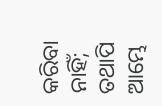କରିବା ନାହିଁ; ତଥାପି ଆମ୍ଭେ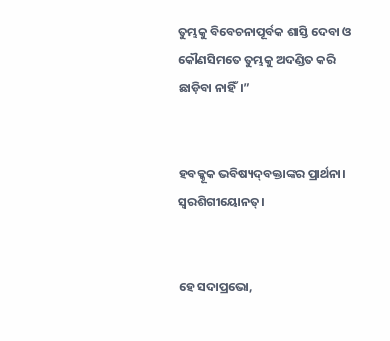ତୁମ୍ଭକୁ ବିବେଚନାପୂର୍ବକ ଶାସ୍ତି ଦେବା ଓ କୌଣସିମତେ ତୁମ୍ଭକୁ ଅଦଣ୍ଡିତ କରି ଛାଡ଼ିବା ନାହିଁ।”


ହବକ୍କୂକ ଭବିଷ୍ୟଦ୍‍ବକ୍ତାଙ୍କର ପ୍ରାର୍ଥନା। ସ୍ୱରଶିଗୀୟୋନତ୍‍।


ହେ ସଦାପ୍ରଭୋ,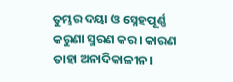ତୁମ୍ଭର ଦୟା ଓ ସ୍ନେହପୂର୍ଣ୍ଣ କରୁଣା ସ୍ମରଣ କର। କାରଣ ତାହା ଅନାଦିକାଳୀନ।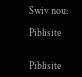Swiv nou:

Piblisite


Piblisite